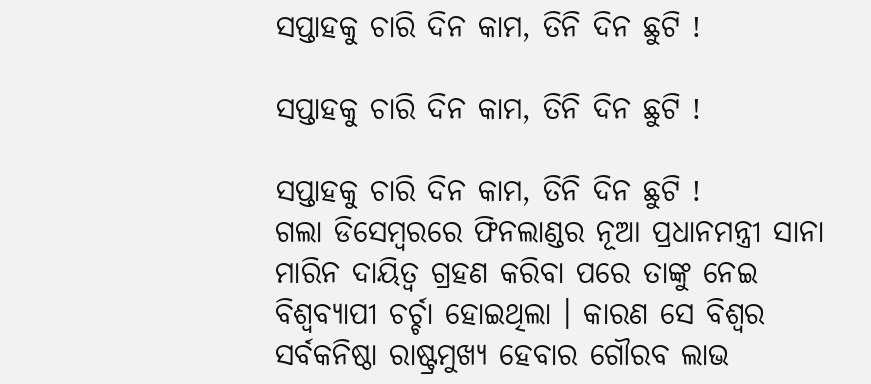ସପ୍ତାହକୁ ଚାରି ଦିନ କାମ, ତିନି ଦିନ ଛୁଟି !

ସପ୍ତାହକୁ ଚାରି ଦିନ କାମ, ତିନି ଦିନ ଛୁଟି !

ସପ୍ତାହକୁ ଚାରି ଦିନ କାମ, ତିନି ଦିନ ଛୁଟି !
ଗଲା ଡିସେମ୍ବରରେ ଫିନଲାଣ୍ଡର ନୂଆ ପ୍ରଧାନମନ୍ତ୍ରୀ ସାନା ମାରିନ ଦାୟିତ୍ୱ ଗ୍ରହଣ କରିବା ପରେ ତାଙ୍କୁ ନେଇ ବିଶ୍ୱବ୍ୟାପୀ ଚର୍ଚ୍ଚା ହୋଇଥିଲା । କାରଣ ସେ ବିଶ୍ୱର ସର୍ବକନିଷ୍ଠା ରାଷ୍ଟ୍ରମୁଖ୍ୟ ହେବାର ଗୌରବ ଲାଭ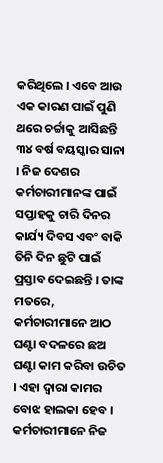କରିଥିଲେ । ଏବେ ଆଉ ଏକ କାରଣ ପାଇଁ ପୁଣି ଥରେ ଚର୍ଚ୍ଚାକୁ ଆସିଛନ୍ତି ୩୪ ବର୍ଷ ବୟସ୍କାର ସାନା । ନିଜ ଦେଶର କର୍ମଚାରୀମାନଙ୍କ ପାଇଁ ସପ୍ତାହକୁ ଚାରି ଦିନର କାର୍ଯ୍ୟ ଦିବସ ଏବଂ ବାକି ତିନି ଦିନ ଛୁଟି ପାଇଁ ପ୍ରସ୍ତାବ ଦେଇଛନ୍ତି । ତାଙ୍କ ମତରେ, କର୍ମଚାରୀମାନେ ଆଠ ଘଣ୍ଟା ବଦଳରେ ଛଅ ଘଣ୍ଟା କାମ କରିବା ଉଚିତ । ଏହା ଦ୍ୱାରା କାମର ବୋଝ ହାଲକା ହେବ । କର୍ମଚାରୀମାନେ ନିଜ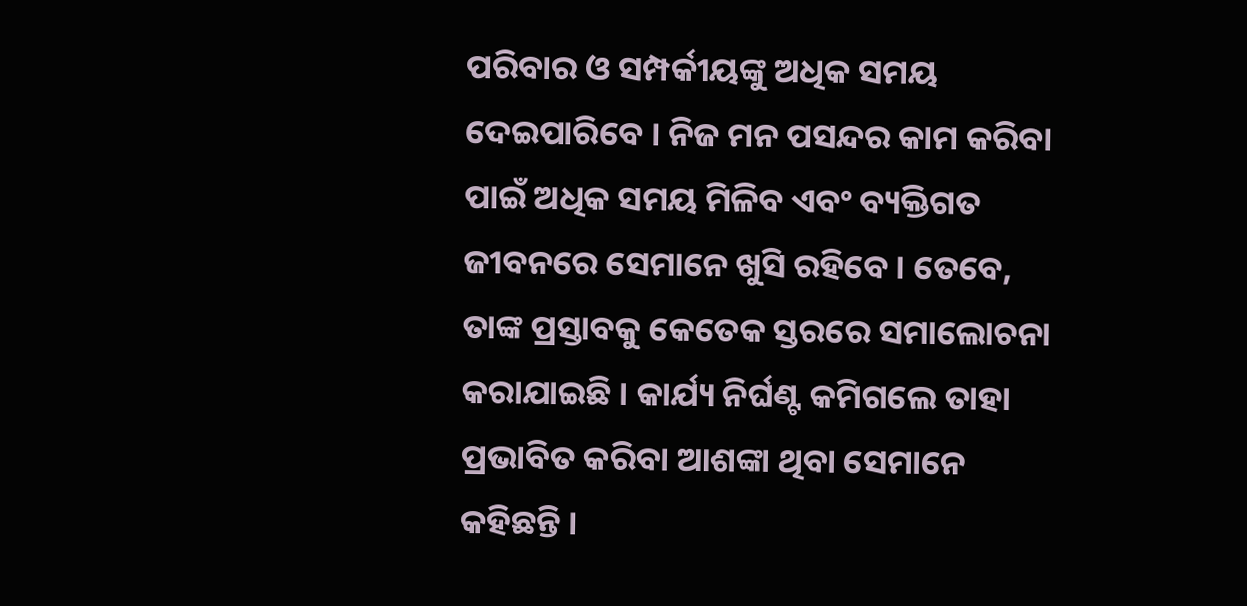ପରିବାର ଓ ସମ୍ପର୍କୀୟଙ୍କୁ ଅଧିକ ସମୟ ଦେଇପାରିବେ । ନିଜ ମନ ପସନ୍ଦର କାମ କରିବା ପାଇଁ ଅଧିକ ସମୟ ମିଳିବ ଏବଂ ବ୍ୟକ୍ତିଗତ ଜୀବନରେ ସେମାନେ ଖୁସି ରହିବେ । ତେବେ, ତାଙ୍କ ପ୍ରସ୍ତାବକୁ କେତେକ ସ୍ତରରେ ସମାଲୋଚନା କରାଯାଇଛି । କାର୍ଯ୍ୟ ନିର୍ଘଣ୍ଟ କମିଗଲେ ତାହା ପ୍ରଭାବିତ କରିବା ଆଶଙ୍କା ଥିବା ସେମାନେ କହିଛନ୍ତି ।